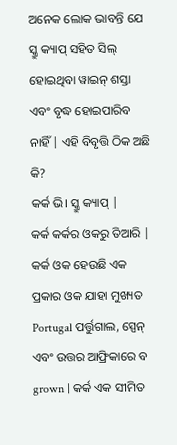ଅନେକ ଲୋକ ଭାବନ୍ତି ଯେ ସ୍କ୍ରୁ କ୍ୟାପ୍ ସହିତ ସିଲ୍ ହୋଇଥିବା ୱାଇନ୍ ଶସ୍ତା ଏବଂ ବୃଦ୍ଧ ହୋଇପାରିବ ନାହିଁ | ଏହି ବିବୃତ୍ତି ଠିକ ଅଛି କି?
କର୍କ ଭି। ସ୍କ୍ରୁ କ୍ୟାପ୍ |
କର୍କ କର୍କର ଓକରୁ ତିଆରି | କର୍କ ଓକ ହେଉଛି ଏକ ପ୍ରକାର ଓକ ଯାହା ମୁଖ୍ୟତ Portugal ପର୍ତ୍ତୁଗାଲ, ସ୍ପେନ୍ ଏବଂ ଉତ୍ତର ଆଫ୍ରିକାରେ ବ grown | କର୍କ ଏକ ସୀମିତ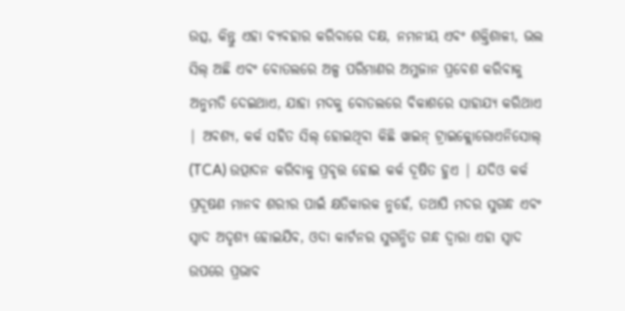ଉତ୍ସ, କିନ୍ତୁ ଏହା ବ୍ୟବହାର କରିବାରେ ଦକ୍ଷ, ନମନୀୟ ଏବଂ ଶକ୍ତିଶାଳୀ, ଭଲ ସିଲ୍ ଅଛି ଏବଂ ବୋତଲରେ ଅଳ୍ପ ପରିମାଣର ଅମ୍ଳଜାନ ପ୍ରବେଶ କରିବାକୁ ଅନୁମତି ଦେଇଥାଏ, ଯାହା ମଦକୁ ବୋତଲରେ ବିକାଶରେ ସାହାଯ୍ୟ କରିଥାଏ | ଅବଶ୍ୟ, କର୍କ ସହିତ ସିଲ୍ ହୋଇଥିବା କିଛି ୱାଇନ୍ ଟ୍ରାଇକ୍ଲୋରୋଏନିସୋଲ୍ (TCA) ଉତ୍ପାଦନ କରିବାକୁ ପ୍ରବୃତ୍ତ ହୋଇ କର୍କ ଦୂଷିତ ହୁଏ | ଯଦିଓ କର୍କ ପ୍ରଦୂଷଣ ମାନବ ଶରୀର ପାଇଁ କ୍ଷତିକାରକ ନୁହେଁ, ତଥାପି ମଦର ସୁଗନ୍ଧ ଏବଂ ସ୍ବାଦ ଅଦୃଶ୍ୟ ହୋଇଯିବ, ଓଦା କାର୍ଟନର ସୁଗନ୍ଧିତ ଗନ୍ଧ ଦ୍ୱାରା ଏହା ସ୍ୱାଦ ଉପରେ ପ୍ରଭାବ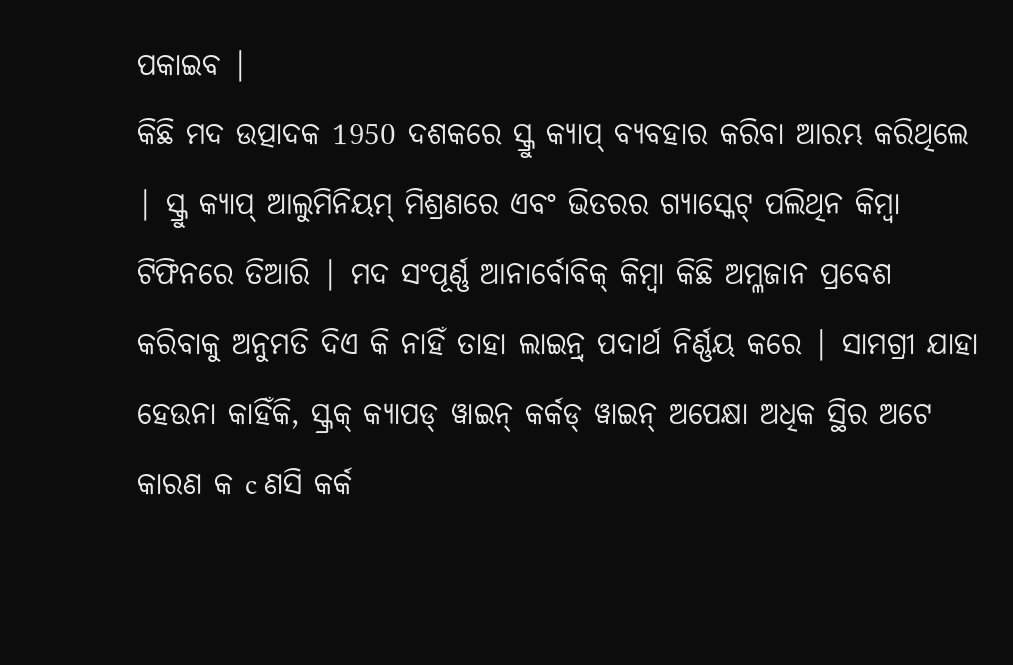ପକାଇବ |
କିଛି ମଦ ଉତ୍ପାଦକ 1950 ଦଶକରେ ସ୍କ୍ରୁ କ୍ୟାପ୍ ବ୍ୟବହାର କରିବା ଆରମ୍ଭ କରିଥିଲେ | ସ୍କ୍ରୁ କ୍ୟାପ୍ ଆଲୁମିନିୟମ୍ ମିଶ୍ରଣରେ ଏବଂ ଭିତରର ଗ୍ୟାସ୍କେଟ୍ ପଲିଥିନ କିମ୍ବା ଟିଫିନରେ ତିଆରି | ମଦ ସଂପୂର୍ଣ୍ଣ ଆନାର୍ବୋବିକ୍ କିମ୍ୱା କିଛି ଅମ୍ଳଜାନ ପ୍ରବେଶ କରିବାକୁ ଅନୁମତି ଦିଏ କି ନାହିଁ ତାହା ଲାଇନ୍ର୍ ପଦାର୍ଥ ନିର୍ଣ୍ଣୟ କରେ | ସାମଗ୍ରୀ ଯାହା ହେଉନା କାହିଁକି, ସ୍କ୍ରକ୍ କ୍ୟାପଡ୍ ୱାଇନ୍ କର୍କଡ୍ ୱାଇନ୍ ଅପେକ୍ଷା ଅଧିକ ସ୍ଥିର ଅଟେ କାରଣ କ c ଣସି କର୍କ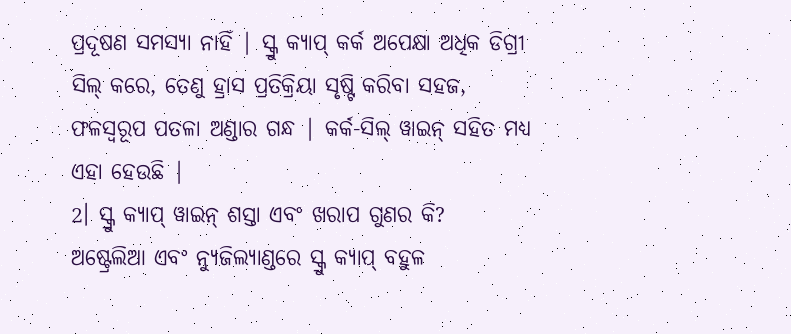ପ୍ରଦୂଷଣ ସମସ୍ୟା ନାହିଁ | ସ୍କ୍ରୁ କ୍ୟାପ୍ କର୍କ ଅପେକ୍ଷା ଅଧିକ ଡିଗ୍ରୀ ସିଲ୍ କରେ, ତେଣୁ ହ୍ରାସ ପ୍ରତିକ୍ରିୟା ସୃଷ୍ଟି କରିବା ସହଜ, ଫଳସ୍ୱରୂପ ପତଳା ଅଣ୍ଡାର ଗନ୍ଧ | କର୍କ-ସିଲ୍ ୱାଇନ୍ ସହିତ ମଧ୍ୟ ଏହା ହେଉଛି |
2। ସ୍କ୍ରୁ କ୍ୟାପ୍ ୱାଇନ୍ ଶସ୍ତା ଏବଂ ଖରାପ ଗୁଣର କି?
ଅଷ୍ଟ୍ରେଲିଆ ଏବଂ ନ୍ୟୁଜିଲ୍ୟାଣ୍ଡରେ ସ୍କ୍ରୁ କ୍ୟାପ୍ ବହୁଳ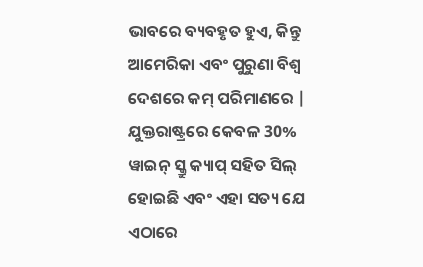ଭାବରେ ବ୍ୟବହୃତ ହୁଏ, କିନ୍ତୁ ଆମେରିକା ଏବଂ ପୁରୁଣା ବିଶ୍ୱ ଦେଶରେ କମ୍ ପରିମାଣରେ | ଯୁକ୍ତରାଷ୍ଟ୍ରରେ କେବଳ 30% ୱାଇନ୍ ସ୍କ୍ରୁ କ୍ୟାପ୍ ସହିତ ସିଲ୍ ହୋଇଛି ଏବଂ ଏହା ସତ୍ୟ ଯେ ଏଠାରେ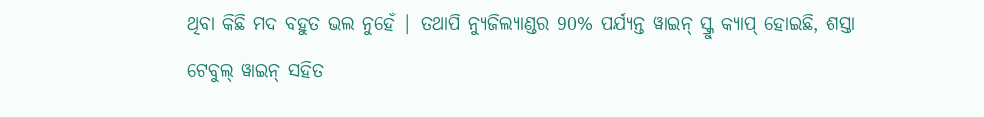ଥିବା କିଛି ମଦ ବହୁତ ଭଲ ନୁହେଁ | ତଥାପି ନ୍ୟୁଜିଲ୍ୟାଣ୍ଡର 90% ପର୍ଯ୍ୟନ୍ତ ୱାଇନ୍ ସ୍କ୍ରୁ କ୍ୟାପ୍ ହୋଇଛି, ଶସ୍ତା ଟେବୁଲ୍ ୱାଇନ୍ ସହିତ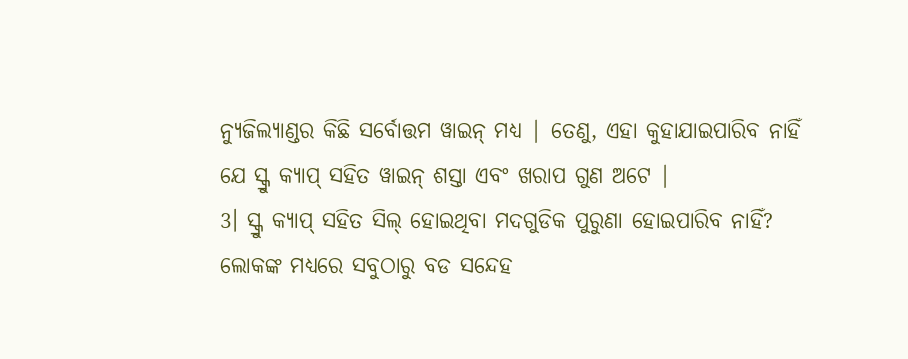ନ୍ୟୁଜିଲ୍ୟାଣ୍ଡର କିଛି ସର୍ବୋତ୍ତମ ୱାଇନ୍ ମଧ୍ୟ | ତେଣୁ, ଏହା କୁହାଯାଇପାରିବ ନାହିଁ ଯେ ସ୍କ୍ରୁ କ୍ୟାପ୍ ସହିତ ୱାଇନ୍ ଶସ୍ତା ଏବଂ ଖରାପ ଗୁଣ ଅଟେ |
3। ସ୍କ୍ରୁ କ୍ୟାପ୍ ସହିତ ସିଲ୍ ହୋଇଥିବା ମଦଗୁଡିକ ପୁରୁଣା ହୋଇପାରିବ ନାହିଁ?
ଲୋକଙ୍କ ମଧ୍ୟରେ ସବୁଠାରୁ ବଡ ସନ୍ଦେହ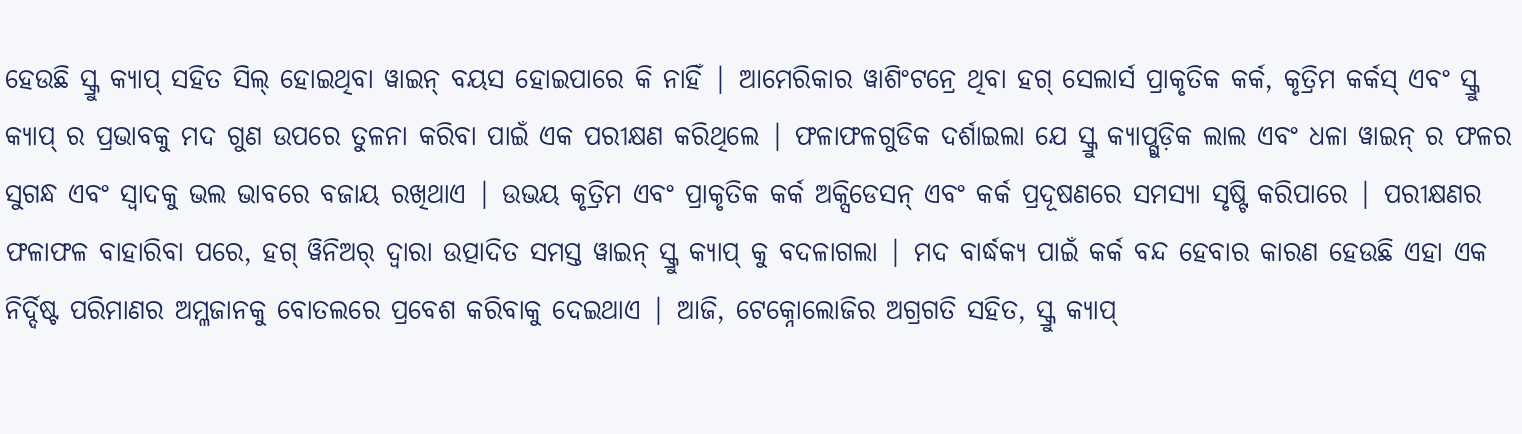ହେଉଛି ସ୍କ୍ରୁ କ୍ୟାପ୍ ସହିତ ସିଲ୍ ହୋଇଥିବା ୱାଇନ୍ ବୟସ ହୋଇପାରେ କି ନାହିଁ | ଆମେରିକାର ୱାଶିଂଟନ୍ରେ ଥିବା ହଗ୍ ସେଲାର୍ସ ପ୍ରାକୃତିକ କର୍କ, କୃତ୍ରିମ କର୍କସ୍ ଏବଂ ସ୍କ୍ରୁ କ୍ୟାପ୍ ର ପ୍ରଭାବକୁ ମଦ ଗୁଣ ଉପରେ ତୁଳନା କରିବା ପାଇଁ ଏକ ପରୀକ୍ଷଣ କରିଥିଲେ | ଫଳାଫଳଗୁଡିକ ଦର୍ଶାଇଲା ଯେ ସ୍କ୍ରୁ କ୍ୟାପ୍ଗୁଡ଼ିକ ଲାଲ ଏବଂ ଧଳା ୱାଇନ୍ ର ଫଳର ସୁଗନ୍ଧ ଏବଂ ସ୍ୱାଦକୁ ଭଲ ଭାବରେ ବଜାୟ ରଖିଥାଏ | ଉଭୟ କୃତ୍ରିମ ଏବଂ ପ୍ରାକୃତିକ କର୍କ ଅକ୍ସିଡେସନ୍ ଏବଂ କର୍କ ପ୍ରଦୂଷଣରେ ସମସ୍ୟା ସୃଷ୍ଟି କରିପାରେ | ପରୀକ୍ଷଣର ଫଳାଫଳ ବାହାରିବା ପରେ, ହଗ୍ ୱିନିଅର୍ ଦ୍ୱାରା ଉତ୍ପାଦିତ ସମସ୍ତ ୱାଇନ୍ ସ୍କ୍ରୁ କ୍ୟାପ୍ କୁ ବଦଳାଗଲା | ମଦ ବାର୍ଦ୍ଧକ୍ୟ ପାଇଁ କର୍କ ବନ୍ଦ ହେବାର କାରଣ ହେଉଛି ଏହା ଏକ ନିର୍ଦ୍ଦିଷ୍ଟ ପରିମାଣର ଅମ୍ଳଜାନକୁ ବୋତଲରେ ପ୍ରବେଶ କରିବାକୁ ଦେଇଥାଏ | ଆଜି, ଟେକ୍ନୋଲୋଜିର ଅଗ୍ରଗତି ସହିତ, ସ୍କ୍ରୁ କ୍ୟାପ୍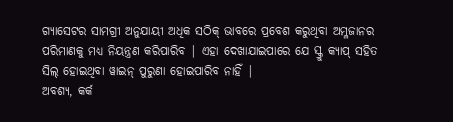ଗ୍ୟାସେଟର ସାମଗ୍ରୀ ଅନୁଯାୟୀ ଅଧିକ ସଠିକ୍ ଭାବରେ ପ୍ରବେଶ କରୁଥିବା ଅମ୍ଳଜାନର ପରିମାଣକୁ ମଧ୍ୟ ନିୟନ୍ତ୍ରଣ କରିପାରିବ | ଏହା ଦେଖାଯାଇପାରେ ଯେ ସ୍କ୍ରୁ କ୍ୟାପ୍ ସହିତ ସିଲ୍ ହୋଇଥିବା ୱାଇନ୍ ପୁରୁଣା ହୋଇପାରିବ ନାହିଁ |
ଅବଶ୍ୟ, କର୍କ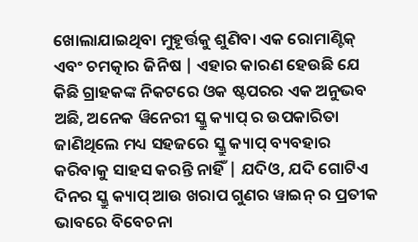ଖୋଲାଯାଇଥିବା ମୁହୂର୍ତ୍ତକୁ ଶୁଣିବା ଏକ ରୋମାଣ୍ଟିକ୍ ଏବଂ ଚମତ୍କାର ଜିନିଷ | ଏହାର କାରଣ ହେଉଛି ଯେ କିଛି ଗ୍ରାହକଙ୍କ ନିକଟରେ ଓକ ଷ୍ଟପରର ଏକ ଅନୁଭବ ଅଛି, ଅନେକ ୱିନେରୀ ସ୍କ୍ରୁ କ୍ୟାପ୍ ର ଉପକାରିତା ଜାଣିଥିଲେ ମଧ୍ୟ ସହଜରେ ସ୍କ୍ରୁ କ୍ୟାପ୍ ବ୍ୟବହାର କରିବାକୁ ସାହସ କରନ୍ତି ନାହିଁ | ଯଦିଓ, ଯଦି ଗୋଟିଏ ଦିନର ସ୍କ୍ରୁ କ୍ୟାପ୍ ଆଉ ଖରାପ ଗୁଣର ୱାଇନ୍ ର ପ୍ରତୀକ ଭାବରେ ବିବେଚନା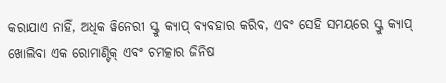କରାଯାଏ ନାହିଁ, ଅଧିକ ୱିନେରୀ ସ୍କ୍ରୁ କ୍ୟାପ୍ ବ୍ୟବହାର କରିବ, ଏବଂ ସେହି ସମୟରେ ସ୍କ୍ରୁ କ୍ୟାପ୍ ଖୋଲିବା ଏକ ରୋମାଣ୍ଟିକ୍ ଏବଂ ଚମତ୍କାର ଜିନିଷ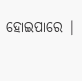ହୋଇପାରେ |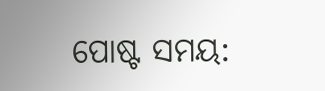ପୋଷ୍ଟ ସମୟ: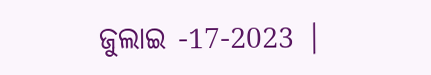ଜୁଲାଇ -17-2023 |